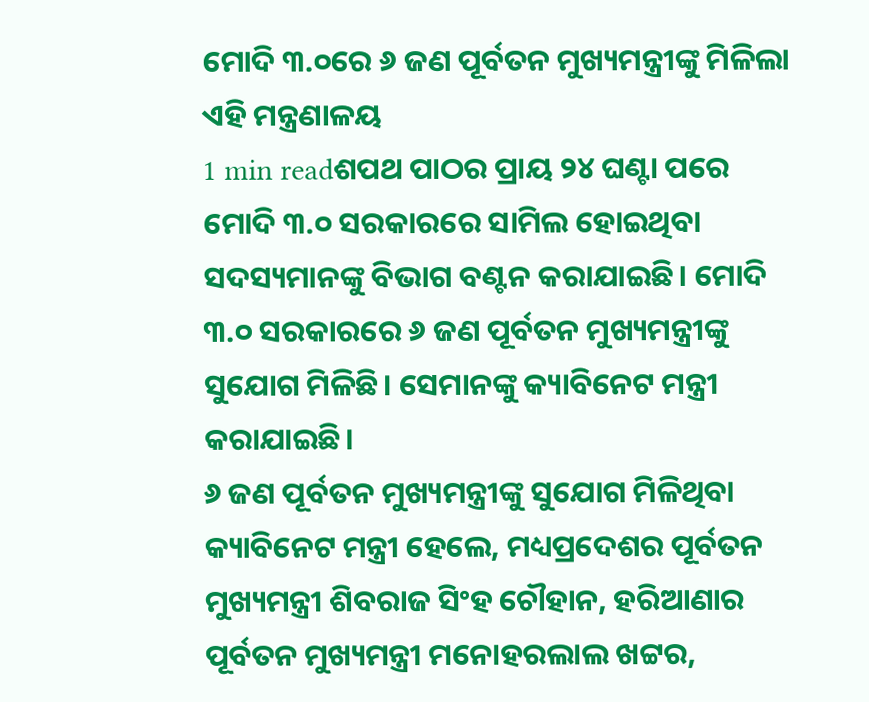ମୋଦି ୩.୦ରେ ୬ ଜଣ ପୂର୍ବତନ ମୁଖ୍ୟମନ୍ତ୍ରୀଙ୍କୁ ମିଳିଲା ଏହି ମନ୍ତ୍ରଣାଳୟ
1 min readଶପଥ ପାଠର ପ୍ରାୟ ୨୪ ଘଣ୍ଟା ପରେ ମୋଦି ୩.୦ ସରକାରରେ ସାମିଲ ହୋଇଥିବା ସଦସ୍ୟମାନଙ୍କୁ ବିଭାଗ ବଣ୍ଟନ କରାଯାଇଛି। ମୋଦି ୩.୦ ସରକାରରେ ୬ ଜଣ ପୂର୍ବତନ ମୁଖ୍ୟମନ୍ତ୍ରୀଙ୍କୁ ସୁଯୋଗ ମିଳିଛି। ସେମାନଙ୍କୁ କ୍ୟାବିନେଟ ମନ୍ତ୍ରୀ କରାଯାଇଛି।
୬ ଜଣ ପୂର୍ବତନ ମୁଖ୍ୟମନ୍ତ୍ରୀଙ୍କୁ ସୁଯୋଗ ମିଳିଥିବା କ୍ୟାବିନେଟ ମନ୍ତ୍ରୀ ହେଲେ, ମଧ୍ୟପ୍ରଦେଶର ପୂର୍ବତନ ମୁଖ୍ୟମନ୍ତ୍ରୀ ଶିବରାଜ ସିଂହ ଚୌହାନ, ହରିଆଣାର ପୂର୍ବତନ ମୁଖ୍ୟମନ୍ତ୍ରୀ ମନୋହରଲାଲ ଖଟ୍ଟର,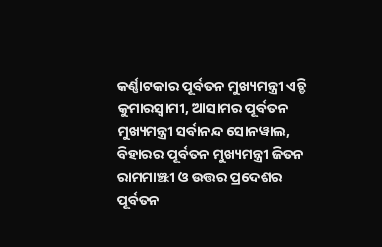କର୍ଣ୍ଣାଟକାର ପୂର୍ବତନ ମୁଖ୍ୟମନ୍ତ୍ରୀ ଏଚ୍ଡି କୁମାରସ୍ୱାମୀ, ଆସାମର ପୂର୍ବତନ ମୁଖ୍ୟମନ୍ତ୍ରୀ ସର୍ବାନନ୍ଦ ସୋନୱାଲ, ବିହାରର ପୂର୍ବତନ ମୁଖ୍ୟମନ୍ତ୍ରୀ ଜିତନ ରାମମାଞ୍ଝୀ ଓ ଉତ୍ତର ପ୍ରଦେଶର ପୂର୍ବତନ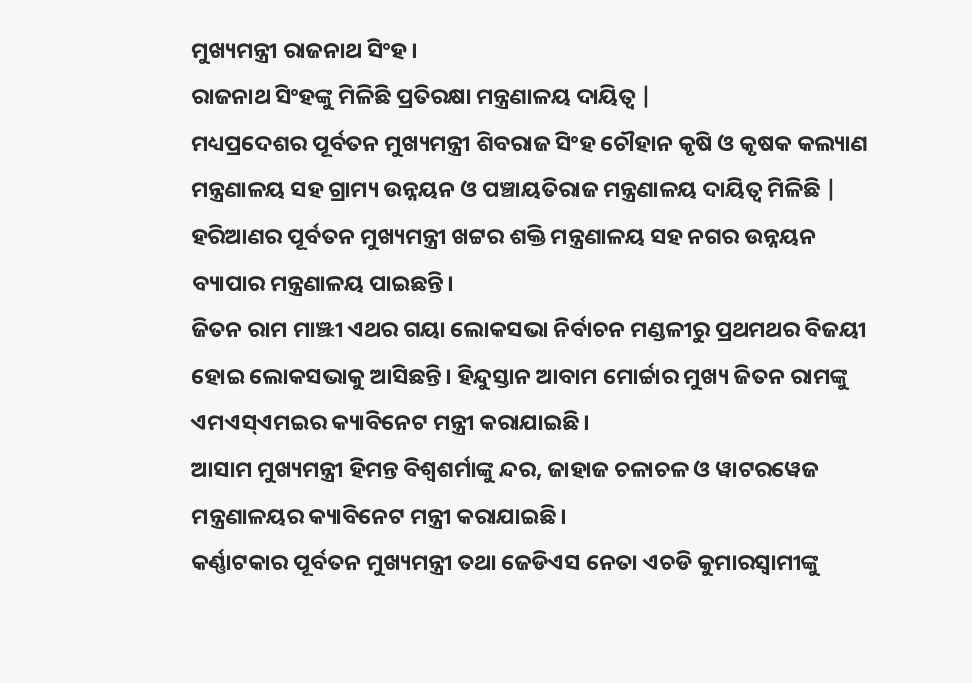ମୁଖ୍ୟମନ୍ତ୍ରୀ ରାଜନାଥ ସିଂହ।
ରାଜନାଥ ସିଂହଙ୍କୁ ମିଳିଛି ପ୍ରତିରକ୍ଷା ମନ୍ତ୍ରଣାଳୟ ଦାୟିତ୍ୱ |
ମଧ୍ୟପ୍ରଦେଶର ପୂର୍ବତନ ମୁଖ୍ୟମନ୍ତ୍ରୀ ଶିବରାଜ ସିଂହ ଚୌହାନ କୃଷି ଓ କୃଷକ କଲ୍ୟାଣ ମନ୍ତ୍ରଣାଳୟ ସହ ଗ୍ରାମ୍ୟ ଉନ୍ନୟନ ଓ ପଞ୍ଚାୟତିରାଜ ମନ୍ତ୍ରଣାଳୟ ଦାୟିତ୍ୱ ମିଳିଛି |
ହରିଆଣର ପୂର୍ବତନ ମୁଖ୍ୟମନ୍ତ୍ରୀ ଖଟ୍ଟର ଶକ୍ତି ମନ୍ତ୍ରଣାଳୟ ସହ ନଗର ଉନ୍ନୟନ ବ୍ୟାପାର ମନ୍ତ୍ରଣାଳୟ ପାଇଛନ୍ତି।
ଜିତନ ରାମ ମାଞ୍ଝୀ ଏଥର ଗୟା ଲୋକସଭା ନିର୍ବାଚନ ମଣ୍ଡଳୀରୁ ପ୍ରଥମଥର ବିଜୟୀ ହୋଇ ଲୋକସଭାକୁ ଆସିଛନ୍ତି। ହିନ୍ଦୁସ୍ତାନ ଆବାମ ମୋର୍ଚ୍ଚାର ମୁଖ୍ୟ ଜିତନ ରାମଙ୍କୁ ଏମଏସ୍ଏମଇର କ୍ୟାବିନେଟ ମନ୍ତ୍ରୀ କରାଯାଇଛି।
ଆସାମ ମୁଖ୍ୟମନ୍ତ୍ରୀ ହିମନ୍ତ ବିଶ୍ୱଶର୍ମାଙ୍କୁ ନ୍ଦର, ଜାହାଜ ଚଳାଚଳ ଓ ୱାଟରୱେଜ ମନ୍ତ୍ରଣାଳୟର କ୍ୟାବିନେଟ ମନ୍ତ୍ରୀ କରାଯାଇଛି।
କର୍ଣ୍ଣାଟକାର ପୂର୍ବତନ ମୁଖ୍ୟମନ୍ତ୍ରୀ ତଥା ଜେଡିଏସ ନେତା ଏଚଡି କୁମାରସ୍ୱାମୀଙ୍କୁ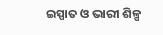ଇସ୍ପାତ ଓ ଭାରୀ ଶିଳ୍ପ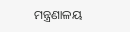ମନ୍ତ୍ରଣାଳୟ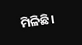ମିଳିଛି।